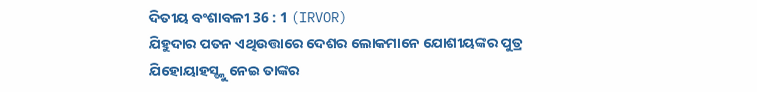ଦିତୀୟ ବଂଶାବଳୀ 36 : 1 (IRVOR)
ଯିହୁଦାର ପତନ ଏଥିଉତ୍ତାରେ ଦେଶର ଲୋକମାନେ ଯୋଶୀୟଙ୍କର ପୁତ୍ର ଯିହୋୟାହସ୍ଙ୍କୁ ନେଇ ତାଙ୍କର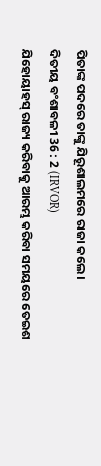ପିତାଙ୍କ ପଦରେ ତାଙ୍କୁ ଯିରୂଶାଲମରେ ରାଜା କଲେ।
ଦିତୀୟ ବଂଶାବଳୀ 36 : 2 (IRVOR)
ଯିହୋୟାହସ୍ ରାଜ୍ୟ କରିବାକୁ ଆରମ୍ଭ କରିବା ସମୟରେ ତେଇଶ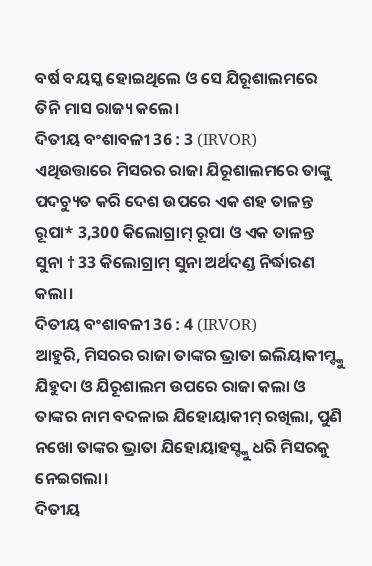ବର୍ଷ ବୟସ୍କ ହୋଇଥିଲେ ଓ ସେ ଯିରୂଶାଲମରେ ତିନି ମାସ ରାଜ୍ୟ କଲେ।
ଦିତୀୟ ବଂଶାବଳୀ 36 : 3 (IRVOR)
ଏଥିଉତ୍ତାରେ ମିସରର ରାଜା ଯିରୂଶାଲମରେ ତାଙ୍କୁ ପଦଚ୍ୟୁତ କରି ଦେଶ ଉପରେ ଏକ ଶହ ତାଳନ୍ତ ରୂପା* 3,300 କିଲୋଗ୍ରାମ୍ ରୂପା ଓ ଏକ ତାଳନ୍ତ ସୁନା † 33 କିଲୋଗ୍ରାମ୍ ସୁନା ଅର୍ଥଦଣ୍ଡ ନିର୍ଦ୍ଧାରଣ କଲା।
ଦିତୀୟ ବଂଶାବଳୀ 36 : 4 (IRVOR)
ଆହୁରି, ମିସରର ରାଜା ତାଙ୍କର ଭ୍ରାତା ଇଲିୟାକୀମ୍ଙ୍କୁ ଯିହୁଦା ଓ ଯିରୂଶାଲମ ଉପରେ ରାଜା କଲା ଓ ତାଙ୍କର ନାମ ବଦଳାଇ ଯିହୋୟାକୀମ୍ ରଖିଲା, ପୁଣି ନଖୋ ତାଙ୍କର ଭ୍ରାତା ଯିହୋୟାହସ୍ଙ୍କୁ ଧରି ମିସରକୁ ନେଇଗଲା।
ଦିତୀୟ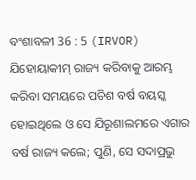ବଂଶାବଳୀ 36 : 5 (IRVOR)
ଯିହୋୟାକୀମ୍ ରାଜ୍ୟ କରିବାକୁ ଆରମ୍ଭ କରିବା ସମୟରେ ପଚିଶ ବର୍ଷ ବୟସ୍କ ହୋଇଥିଲେ ଓ ସେ ଯିରୂଶାଲମରେ ଏଗାର ବର୍ଷ ରାଜ୍ୟ କଲେ; ପୁଣି, ସେ ସଦାପ୍ରଭୁ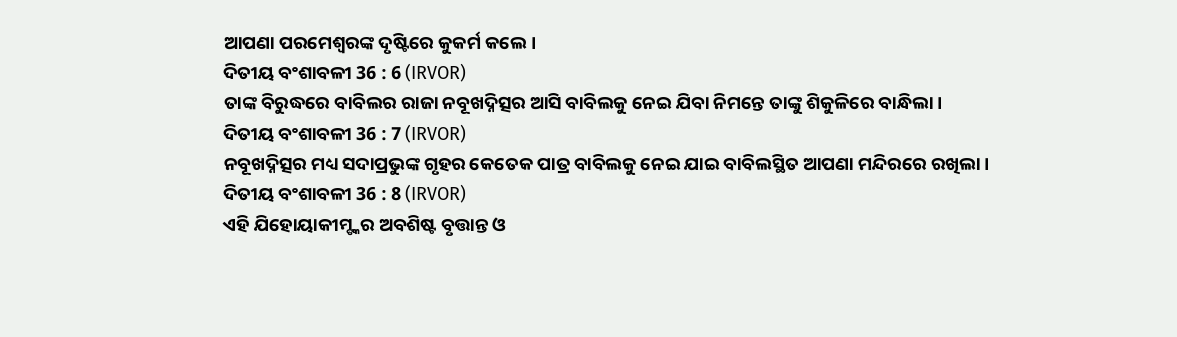ଆପଣା ପରମେଶ୍ୱରଙ୍କ ଦୃଷ୍ଟିରେ କୁକର୍ମ କଲେ।
ଦିତୀୟ ବଂଶାବଳୀ 36 : 6 (IRVOR)
ତାଙ୍କ ବିରୁଦ୍ଧରେ ବାବିଲର ରାଜା ନବୂଖଦ୍ନିତ୍ସର ଆସି ବାବିଲକୁ ନେଇ ଯିବା ନିମନ୍ତେ ତାଙ୍କୁ ଶିକୁଳିରେ ବାନ୍ଧିଲା।
ଦିତୀୟ ବଂଶାବଳୀ 36 : 7 (IRVOR)
ନବୂଖଦ୍ନିତ୍ସର ମଧ୍ୟ ସଦାପ୍ରଭୁଙ୍କ ଗୃହର କେତେକ ପାତ୍ର ବାବିଲକୁ ନେଇ ଯାଇ ବାବିଲସ୍ଥିତ ଆପଣା ମନ୍ଦିରରେ ରଖିଲା।
ଦିତୀୟ ବଂଶାବଳୀ 36 : 8 (IRVOR)
ଏହି ଯିହୋୟାକୀମ୍ଙ୍କର ଅବଶିଷ୍ଟ ବୃତ୍ତାନ୍ତ ଓ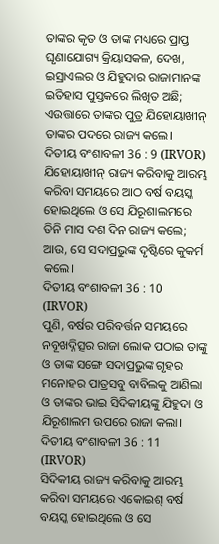ତାଙ୍କର କୃତ ଓ ତାଙ୍କ ମଧ୍ୟରେ ପ୍ରାପ୍ତ ଘୃଣାଯୋଗ୍ୟ କ୍ରିୟାସକଳ, ଦେଖ, ଇସ୍ରାଏଲର ଓ ଯିହୁଦାର ରାଜାମାନଙ୍କ ଇତିହାସ ପୁସ୍ତକରେ ଲିଖିତ ଅଛି; ଏଉତ୍ତାରେ ତାଙ୍କର ପୁତ୍ର ଯିହୋୟାଖୀନ୍ ତାଙ୍କର ପଦରେ ରାଜ୍ୟ କଲେ।
ଦିତୀୟ ବଂଶାବଳୀ 36 : 9 (IRVOR)
ଯିହୋୟାଖୀନ୍ ରାଜ୍ୟ କରିବାକୁ ଆରମ୍ଭ କରିବା ସମୟରେ ଆଠ ବର୍ଷ ବୟସ୍କ ହୋଇଥିଲେ ଓ ସେ ଯିରୂଶାଲମରେ ତିନି ମାସ ଦଶ ଦିନ ରାଜ୍ୟ କଲେ; ଆଉ, ସେ ସଦାପ୍ରଭୁଙ୍କ ଦୃଷ୍ଟିରେ କୁକର୍ମ କଲେ।
ଦିତୀୟ ବଂଶାବଳୀ 36 : 10 (IRVOR)
ପୁଣି, ବର୍ଷର ପରିବର୍ତ୍ତନ ସମୟରେ ନବୂଖଦ୍ନିତ୍ସର ରାଜା ଲୋକ ପଠାଇ ତାଙ୍କୁ ଓ ତାଙ୍କ ସଙ୍ଗେ ସଦାପ୍ରଭୁଙ୍କ ଗୃହର ମନୋହର ପାତ୍ରସବୁ ବାବିଲକୁ ଆଣିଲା ଓ ତାଙ୍କର ଭାଇ ସିଦିକୀୟଙ୍କୁ ଯିହୁଦା ଓ ଯିରୂଶାଲମ ଉପରେ ରାଜା କଲା।
ଦିତୀୟ ବଂଶାବଳୀ 36 : 11 (IRVOR)
ସିଦିକୀୟ ରାଜ୍ୟ କରିବାକୁ ଆରମ୍ଭ କରିବା ସମୟରେ ଏକୋଇଶ୍ ବର୍ଷ ବୟସ୍କ ହୋଇଥିଲେ ଓ ସେ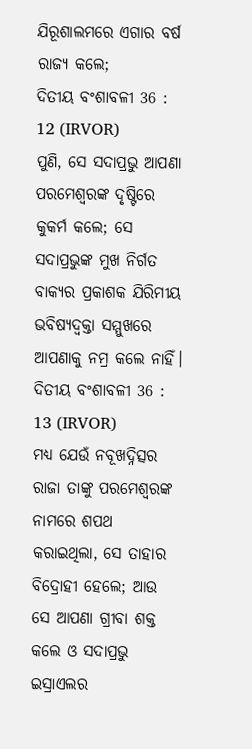ଯିରୂଶାଲମରେ ଏଗାର ବର୍ଷ ରାଜ୍ୟ କଲେ;
ଦିତୀୟ ବଂଶାବଳୀ 36 : 12 (IRVOR)
ପୁଣି, ସେ ସଦାପ୍ରଭୁ ଆପଣା ପରମେଶ୍ୱରଙ୍କ ଦୃଷ୍ଟିରେ କୁକର୍ମ କଲେ; ସେ ସଦାପ୍ରଭୁଙ୍କ ମୁଖ ନିର୍ଗତ ବାକ୍ୟର ପ୍ରକାଶକ ଯିରିମୀୟ ଭବିଷ୍ୟଦ୍ବକ୍ତା ସମ୍ମୁଖରେ ଆପଣାକୁ ନମ୍ର କଲେ ନାହିଁ।
ଦିତୀୟ ବଂଶାବଳୀ 36 : 13 (IRVOR)
ମଧ୍ୟ ଯେଉଁ ନବୂଖଦ୍ନିତ୍ସର ରାଜା ତାଙ୍କୁ ପରମେଶ୍ୱରଙ୍କ ନାମରେ ଶପଥ କରାଇଥିଲା, ସେ ତାହାର ବିଦ୍ରୋହୀ ହେଲେ; ଆଉ ସେ ଆପଣା ଗ୍ରୀବା ଶକ୍ତ କଲେ ଓ ସଦାପ୍ରଭୁ ଇସ୍ରାଏଲର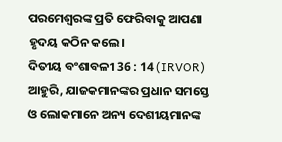ପରମେଶ୍ୱରଙ୍କ ପ୍ରତି ଫେରିବାକୁ ଆପଣା ହୃଦୟ କଠିନ କଲେ।
ଦିତୀୟ ବଂଶାବଳୀ 36 : 14 (IRVOR)
ଆହୁରି, ଯାଜକମାନଙ୍କର ପ୍ରଧାନ ସମସ୍ତେ ଓ ଲୋକମାନେ ଅନ୍ୟ ଦେଶୀୟମାନଙ୍କ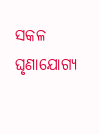ସକଳ ଘୃଣାଯୋଗ୍ୟ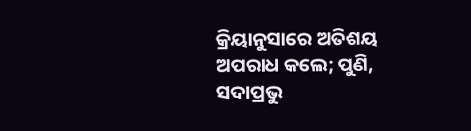କ୍ରିୟାନୁସାରେ ଅତିଶୟ ଅପରାଧ କଲେ; ପୁଣି, ସଦାପ୍ରଭୁ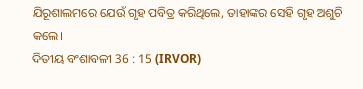ଯିରୂଶାଲମରେ ଯେଉଁ ଗୃହ ପବିତ୍ର କରିଥିଲେ, ତାହାଙ୍କର ସେହି ଗୃହ ଅଶୁଚି କଲେ।
ଦିତୀୟ ବଂଶାବଳୀ 36 : 15 (IRVOR)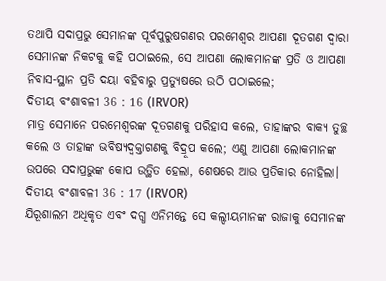ତଥାପି ସଦାପ୍ରଭୁ ସେମାନଙ୍କ ପୂର୍ବପୁରୁଷଗଣର ପରମେଶ୍ୱର ଆପଣା ଦୂତଗଣ ଦ୍ୱାରା ସେମାନଙ୍କ ନିକଟକୁ କହି ପଠାଇଲେ, ସେ ଆପଣା ଲୋକମାନଙ୍କ ପ୍ରତି ଓ ଆପଣା ନିବାସ-ସ୍ଥାନ ପ୍ରତି ଦୟା ବହିବାରୁ ପ୍ରତ୍ୟୁଷରେ ଉଠି ପଠାଇଲେ;
ଦିତୀୟ ବଂଶାବଳୀ 36 : 16 (IRVOR)
ମାତ୍ର ସେମାନେ ପରମେଶ୍ୱରଙ୍କ ଦୂତଗଣକୁ ପରିହାସ କଲେ, ତାହାଙ୍କର ବାକ୍ୟ ତୁଚ୍ଛ କଲେ ଓ ତାହାଙ୍କ ଭବିଷ୍ୟଦ୍ବକ୍ତାଗଣକୁ ବିଦ୍ରୂପ କଲେ; ଏଣୁ ଆପଣା ଲୋକମାନଙ୍କ ଉପରେ ସଦାପ୍ରଭୁଙ୍କ କୋପ ଉତ୍ଥିତ ହେଲା, ଶେଷରେ ଆଉ ପ୍ରତିକାର ନୋହିଲା।
ଦିତୀୟ ବଂଶାବଳୀ 36 : 17 (IRVOR)
ଯିରୂଶାଲମ ଅଧିକୃତ ଏବଂ ଦଗ୍ଧ ଏନିମନ୍ତେ ସେ କଲ୍ଦୀୟମାନଙ୍କ ରାଜାକୁ ସେମାନଙ୍କ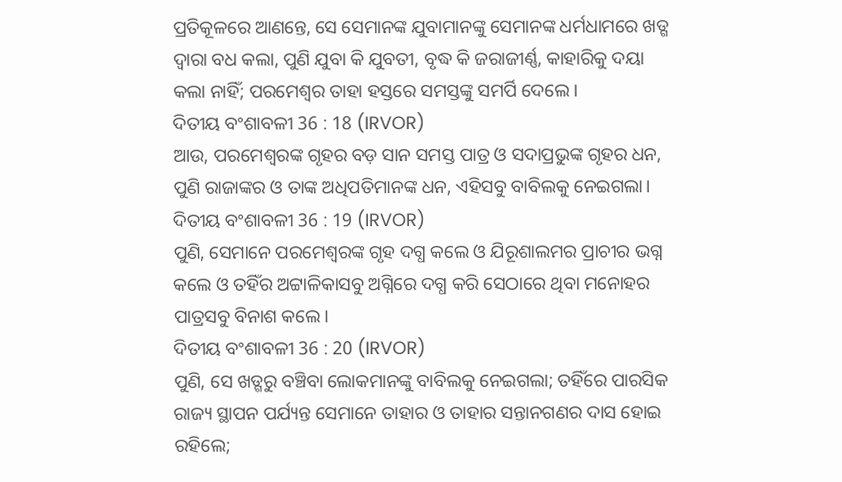ପ୍ରତିକୂଳରେ ଆଣନ୍ତେ, ସେ ସେମାନଙ୍କ ଯୁବାମାନଙ୍କୁ ସେମାନଙ୍କ ଧର୍ମଧାମରେ ଖଡ୍ଗ ଦ୍ୱାରା ବଧ କଲା, ପୁଣି ଯୁବା କି ଯୁବତୀ, ବୃଦ୍ଧ କି ଜରାଜୀର୍ଣ୍ଣ, କାହାରିକୁ ଦୟା କଲା ନାହିଁ; ପରମେଶ୍ୱର ତାହା ହସ୍ତରେ ସମସ୍ତଙ୍କୁ ସମର୍ପି ଦେଲେ।
ଦିତୀୟ ବଂଶାବଳୀ 36 : 18 (IRVOR)
ଆଉ, ପରମେଶ୍ୱରଙ୍କ ଗୃହର ବଡ଼ ସାନ ସମସ୍ତ ପାତ୍ର ଓ ସଦାପ୍ରଭୁଙ୍କ ଗୃହର ଧନ, ପୁଣି ରାଜାଙ୍କର ଓ ତାଙ୍କ ଅଧିପତିମାନଙ୍କ ଧନ, ଏହିସବୁ ବାବିଲକୁ ନେଇଗଲା।
ଦିତୀୟ ବଂଶାବଳୀ 36 : 19 (IRVOR)
ପୁଣି, ସେମାନେ ପରମେଶ୍ୱରଙ୍କ ଗୃହ ଦଗ୍ଧ କଲେ ଓ ଯିରୂଶାଲମର ପ୍ରାଚୀର ଭଗ୍ନ କଲେ ଓ ତହିଁର ଅଟ୍ଟାଳିକାସବୁ ଅଗ୍ନିରେ ଦଗ୍ଧ କରି ସେଠାରେ ଥିବା ମନୋହର ପାତ୍ରସବୁ ବିନାଶ କଲେ।
ଦିତୀୟ ବଂଶାବଳୀ 36 : 20 (IRVOR)
ପୁଣି, ସେ ଖଡ୍ଗରୁ ବଞ୍ଚିବା ଲୋକମାନଙ୍କୁ ବାବିଲକୁ ନେଇଗଲା; ତହିଁରେ ପାରସିକ ରାଜ୍ୟ ସ୍ଥାପନ ପର୍ଯ୍ୟନ୍ତ ସେମାନେ ତାହାର ଓ ତାହାର ସନ୍ତାନଗଣର ଦାସ ହୋଇ ରହିଲେ;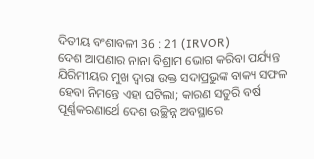ଦିତୀୟ ବଂଶାବଳୀ 36 : 21 (IRVOR)
ଦେଶ ଆପଣାର ନାନା ବିଶ୍ରାମ ଭୋଗ କରିବା ପର୍ଯ୍ୟନ୍ତ ଯିରିମୀୟର ମୁଖ ଦ୍ୱାରା ଉକ୍ତ ସଦାପ୍ରଭୁଙ୍କ ବାକ୍ୟ ସଫଳ ହେବା ନିମନ୍ତେ ଏହା ଘଟିଲା; କାରଣ ସତୁରି ବର୍ଷ ପୂର୍ଣ୍ଣକରଣାର୍ଥେ ଦେଶ ଉଚ୍ଛିନ୍ନ ଅବସ୍ଥାରେ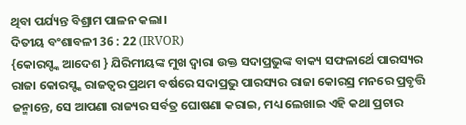ଥିବା ପର୍ଯ୍ୟନ୍ତ ବିଶ୍ରାମ ପାଳନ କଲା।
ଦିତୀୟ ବଂଶାବଳୀ 36 : 22 (IRVOR)
{କୋରସ୍ଙ୍କ ଆଦେଶ } ଯିରିମୀୟଙ୍କ ମୁଖ ଦ୍ୱାରା ଉକ୍ତ ସଦାପ୍ରଭୁଙ୍କ ବାକ୍ୟ ସଫଳାର୍ଥେ ପାରସ୍ୟର ରାଜା କୋରସ୍ଙ୍କ ରାଜତ୍ଵର ପ୍ରଥମ ବର୍ଷରେ ସଦାପ୍ରଭୁ ପାରସ୍ୟର ରାଜା କୋରସ୍ର ମନରେ ପ୍ରବୃତ୍ତି ଜନ୍ମାନ୍ତେ, ସେ ଆପଣା ରାଜ୍ୟର ସର୍ବତ୍ର ଘୋଷଣା କରାଇ, ମଧ୍ୟ ଲେଖାଇ ଏହି କଥା ପ୍ରଚାର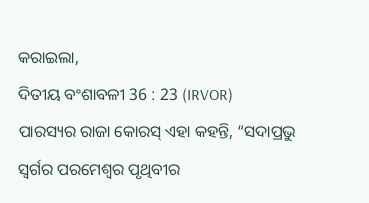କରାଇଲା,
ଦିତୀୟ ବଂଶାବଳୀ 36 : 23 (IRVOR)
ପାରସ୍ୟର ରାଜା କୋରସ୍ ଏହା କହନ୍ତି, “ସଦାପ୍ରଭୁ ସ୍ୱର୍ଗର ପରମେଶ୍ୱର ପୃଥିବୀର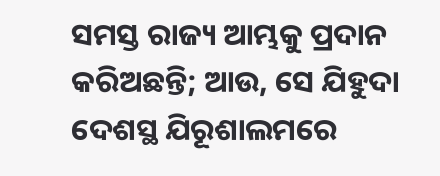ସମସ୍ତ ରାଜ୍ୟ ଆମ୍ଭକୁ ପ୍ରଦାନ କରିଅଛନ୍ତି; ଆଉ, ସେ ଯିହୁଦା ଦେଶସ୍ଥ ଯିରୂଶାଲମରେ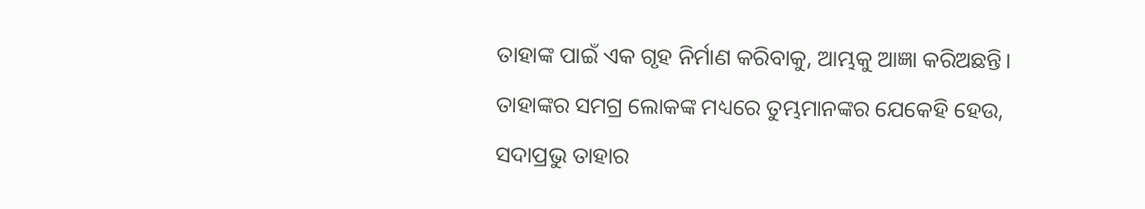ତାହାଙ୍କ ପାଇଁ ଏକ ଗୃହ ନିର୍ମାଣ କରିବାକୁ, ଆମ୍ଭକୁ ଆଜ୍ଞା କରିଅଛନ୍ତି। ତାହାଙ୍କର ସମଗ୍ର ଲୋକଙ୍କ ମଧ୍ୟରେ ତୁମ୍ଭମାନଙ୍କର ଯେକେହି ହେଉ, ସଦାପ୍ରଭୁ ତାହାର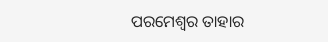ପରମେଶ୍ୱର ତାହାର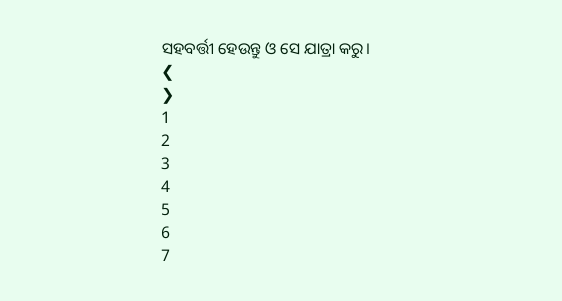ସହବର୍ତ୍ତୀ ହେଉନ୍ତୁ ଓ ସେ ଯାତ୍ରା କରୁ।
❮
❯
1
2
3
4
5
6
7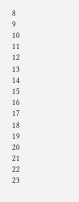8
9
10
11
12
13
14
15
16
17
18
19
20
21
22
23